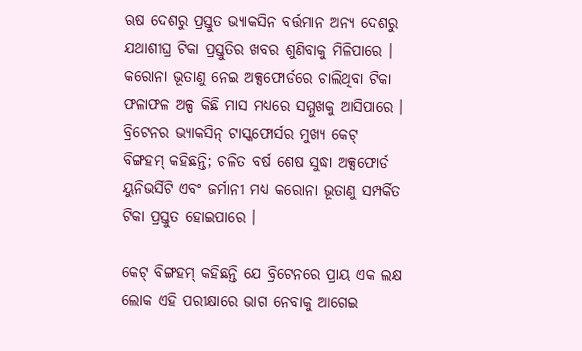ଋଷ ଦେଶରୁ ପ୍ରସ୍ତୁତ ଭ୍ୟାକସିନ ବର୍ତ୍ତମାନ ଅନ୍ୟ ଦେଶରୁ ଯଥାଶୀଘ୍ର ଟିକା ପ୍ରସ୍ତୁତିର ଖବର ଶୁଣିବାକୁ ମିଳିପାରେ । କରୋନା ଭୂତାଣୁ ନେଇ ଅକ୍ସଫୋର୍ଡରେ ଚାଲିଥିବା ଟିକା ଫଳାଫଳ ଅଳ୍ପ କିଛି ମାସ ମଧ୍ୟରେ ସମ୍ମୁଖକୁ ଆସିପାରେ । ବ୍ରିଟେନର ଭ୍ୟାକସିନ୍ ଟାସ୍କଫୋର୍ସର ମୁଖ୍ୟ କେଟ୍ ବିଙ୍ଗହମ୍ କହିଛନ୍ତି; ଚଳିତ ବର୍ଷ ଶେଷ ସୁଦ୍ଧା ଅକ୍ସଫୋର୍ଡ ୟୁନିଭର୍ସିଟି ଏବଂ ଜର୍ମାନୀ ମଧ୍ୟ କରୋନା ଭୂତାଣୁ ସମ୍ପର୍କିତ ଟିକା ପ୍ରସ୍ତୁତ ହୋଇପାରେ ।

କେଟ୍ ବିଙ୍ଗହମ୍ କହିଛନ୍ତି ଯେ ବ୍ରିଟେନରେ ପ୍ରାୟ ଏକ ଲକ୍ଷ ଲୋକ ଏହି ପରୀକ୍ଷାରେ ଭାଗ ନେବାକୁ ଆଗେଇ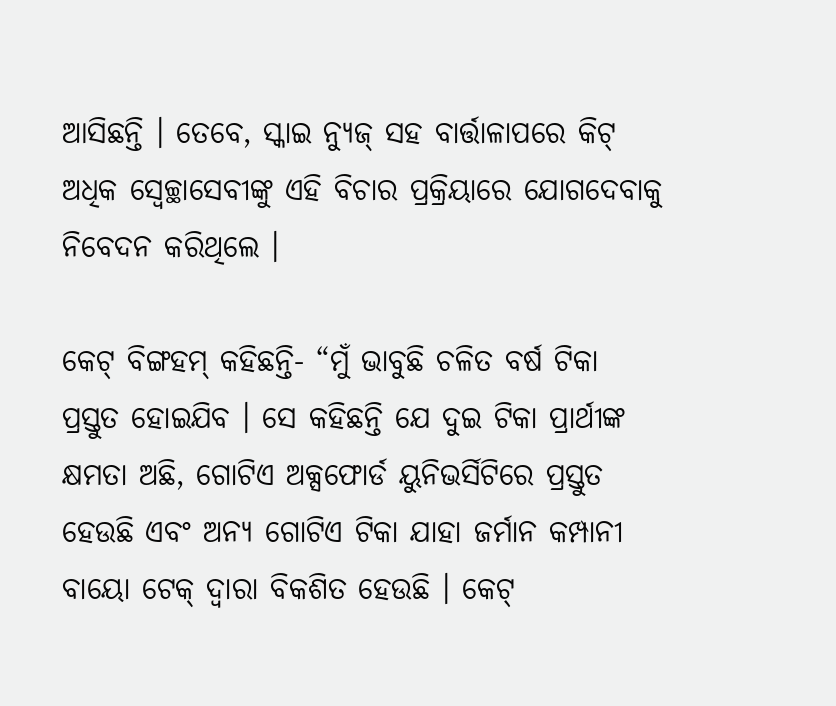ଆସିଛନ୍ତି । ତେବେ, ସ୍କାଇ ନ୍ୟୁଜ୍ ସହ ବାର୍ତ୍ତାଳାପରେ କିଟ୍ ଅଧିକ ସ୍ଵେଚ୍ଛାସେବୀଙ୍କୁ ଏହି ବିଚାର ପ୍ରକ୍ରିୟାରେ ଯୋଗଦେବାକୁ ନିବେଦନ କରିଥିଲେ ।

କେଟ୍ ବିଙ୍ଗହମ୍ କହିଛନ୍ତି- “ମୁଁ ଭାବୁଛି ଚଳିତ ବର୍ଷ ଟିକା ପ୍ରସ୍ତୁତ ହୋଇଯିବ । ସେ କହିଛନ୍ତି ଯେ ଦୁଇ ଟିକା ପ୍ରାର୍ଥୀଙ୍କ କ୍ଷମତା ଅଛି, ଗୋଟିଏ ଅକ୍ସଫୋର୍ଡ ୟୁନିଭର୍ସିଟିରେ ପ୍ରସ୍ତୁତ ହେଉଛି ଏବଂ ଅନ୍ୟ ଗୋଟିଏ ଟିକା ଯାହା ଜର୍ମାନ କମ୍ପାନୀ ବାୟୋ ଟେକ୍ ଦ୍ୱାରା ବିକଶିତ ହେଉଛି । କେଟ୍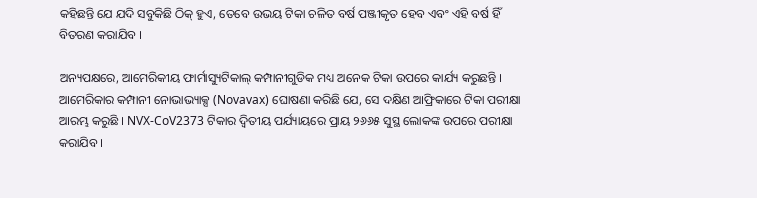କହିଛନ୍ତି ଯେ ଯଦି ସବୁକିଛି ଠିକ୍ ହୁଏ, ତେବେ ଉଭୟ ଟିକା ଚଳିତ ବର୍ଷ ପଞ୍ଜୀକୃତ ହେବ ଏବଂ ଏହି ବର୍ଷ ହିଁ ବିତରଣ କରାଯିବ ।

ଅନ୍ୟପକ୍ଷରେ, ଆମେରିକୀୟ ଫାର୍ମାସ୍ୟୁଟିକାଲ୍ କମ୍ପାନୀଗୁଡିକ ମଧ୍ୟ ଅନେକ ଟିକା ଉପରେ କାର୍ଯ୍ୟ କରୁଛନ୍ତି । ଆମେରିକାର କମ୍ପାନୀ ନୋଭାଭ୍ୟାକ୍ସ (Novavax) ଘୋଷଣା କରିଛି ଯେ, ସେ ଦକ୍ଷିଣ ଆଫ୍ରିକାରେ ଟିକା ପରୀକ୍ଷା ଆରମ୍ଭ କରୁଛି । NVX-CoV2373 ଟିକାର ଦ୍ଵିତୀୟ ପର୍ଯ୍ୟାୟରେ ପ୍ରାୟ ୨୬୬୫ ସୁସ୍ଥ ଲୋକଙ୍କ ଉପରେ ପରୀକ୍ଷା କରାଯିବ ।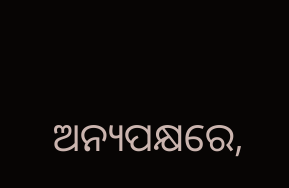ଅନ୍ୟପକ୍ଷରେ,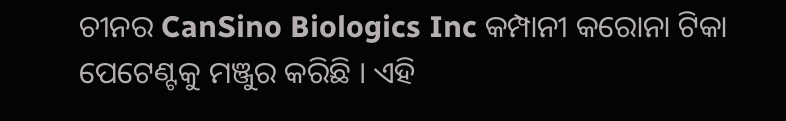ଚୀନର CanSino Biologics Inc କମ୍ପାନୀ କରୋନା ଟିକା ପେଟେଣ୍ଟକୁ ମଞ୍ଜୁର କରିଛି । ଏହି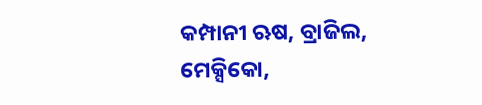କମ୍ପାନୀ ଋଷ, ବ୍ରାଜିଲ, ମେକ୍ସିକୋ,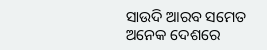ସାଉଦି ଆରବ ସମେତ ଅନେକ ଦେଶରେ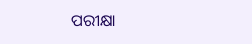ପରୀକ୍ଷା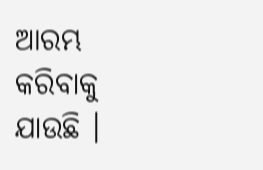ଆରମ୍ଭ କରିବାକୁ ଯାଉଛି ।